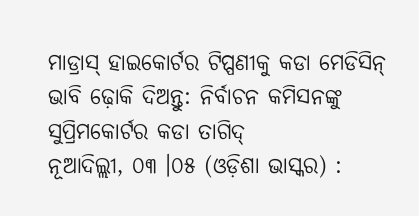ମାଡ୍ରାସ୍ ହାଇକୋର୍ଟର ଟିପ୍ପଣୀକୁ କଡା ମେଡିସିନ୍ ଭାବି ଢ଼ୋକି ଦିଅନ୍ତୁ: ନିର୍ବାଚନ କମିସନଙ୍କୁ ସୁପ୍ରିମକୋର୍ଟର କଡା ତାଗିଦ୍
ନୂଆଦିଲ୍ଲୀ, ୦୩ ।୦୫ (ଓଡ଼ିଶା ଭାସ୍କର) :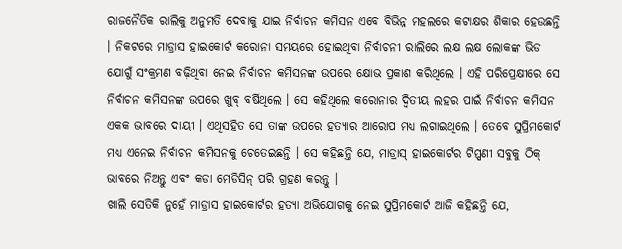ରାଜନୈତିକ ରାଲିକୁ ଅନୁମତି ଦେବାକୁ ଯାଇ ନିର୍ବାଚନ କମିସନ ଏବେ ବିଭିନ୍ନ ମହଲରେ କଟାକ୍ଷର ଶିକାର ହେଉଛନ୍ତି । ନିକଟରେ ମାଡ୍ରାସ ହାଇକୋର୍ଟ କରୋନା ସମୟରେ ହୋଇଥିବା ନିର୍ବାଚନୀ ରାଲିରେ ଲକ୍ଷ ଲକ୍ଷ ଲୋକଙ୍କ ଭିଡ ଯୋଗୁଁ ସଂକ୍ରମଣ ବଢ଼ିଥିବା ନେଇ ନିର୍ବାଚନ କମିସନଙ୍କ ଉପରେ କ୍ଷୋଭ ପ୍ରକାଶ କରିଥିଲେ । ଏହି ପରିପ୍ରେକ୍ଷୀରେ ସେ ନିର୍ବାଚନ କମିସନଙ୍କ ଉପରେ ଖୁବ୍ ବର୍ଷିଥିଲେ । ସେ କହିଥିଲେ କରୋନାର ଦ୍ୱିତୀୟ ଲହର ପାଇଁ ନିର୍ବାଚନ କମିସନ ଏକକ ଭାବରେ ଦାୟୀ । ଏଥିସହିତ ସେ ତାଙ୍କ ଉପରେ ହତ୍ୟାର ଆରୋପ ମଧ୍ୟ ଲଗାଇଥିଲେ । ତେବେ ସୁପ୍ରିମକୋର୍ଟ ମଧ୍ୟ ଏନେଇ ନିର୍ବାଚନ କମିସନକୁ ଚେତେଇଛନ୍ତି । ସେ କହିଛନ୍ତି ଯେ, ମାଡ୍ରାସ୍ ହାଇକୋର୍ଟର ଟିପ୍ପଣୀ ସବୁକୁ ଠିକ୍ ଭାବରେ ନିଅନ୍ତୁ ଏବଂ କଡା ମେଡିସିନ୍ ପରି ଗ୍ରହଣ କରନ୍ତୁ ।
ଖାଲି ସେତିକି ନୁହେଁ ମାଡ୍ରାସ ହାଇକୋର୍ଟର ହତ୍ୟା ଅଭିଯୋଗକୁ ନେଇ ସୁପ୍ରିମକୋର୍ଟ ଆଜି କହିଛନ୍ତି ଯେ,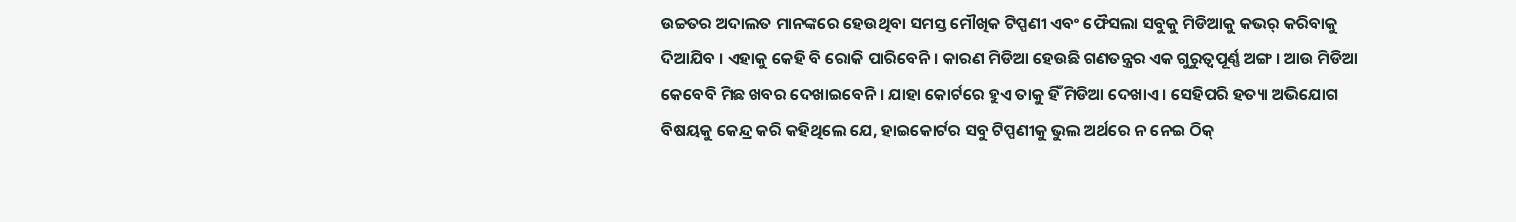ଉଚ୍ଚତର ଅଦାଲତ ମାନଙ୍କରେ ହେଉଥିବା ସମସ୍ତ ମୌଖିକ ଟିପ୍ପଣୀ ଏବଂ ଫୈସଲା ସବୁକୁ ମିଡିଆକୁ କଭର୍ କରିବାକୁ ଦିଆଯିବ । ଏହାକୁ କେହି ବି ରୋକି ପାରିବେନି । କାରଣ ମିଡିଆ ହେଉଛି ଗଣତନ୍ତ୍ରର ଏକ ଗୁରୁତ୍ୱପୂର୍ଣ୍ଣ ଅଙ୍ଗ । ଆଉ ମିଡିଆ କେବେବି ମିଛ ଖବର ଦେଖାଇବେନି । ଯାହା କୋର୍ଟରେ ହୁଏ ତାକୁ ହିଁ ମିଡିଆ ଦେଖାଏ । ସେହିପରି ହତ୍ୟା ଅଭିଯୋଗ ବିଷୟକୁ କେନ୍ଦ୍ର କରି କହିଥିଲେ ଯେ, ହାଇକୋର୍ଟର ସବୁ ଟିପ୍ପଣୀକୁ ଭୁଲ ଅର୍ଥରେ ନ ନେଇ ଠିକ୍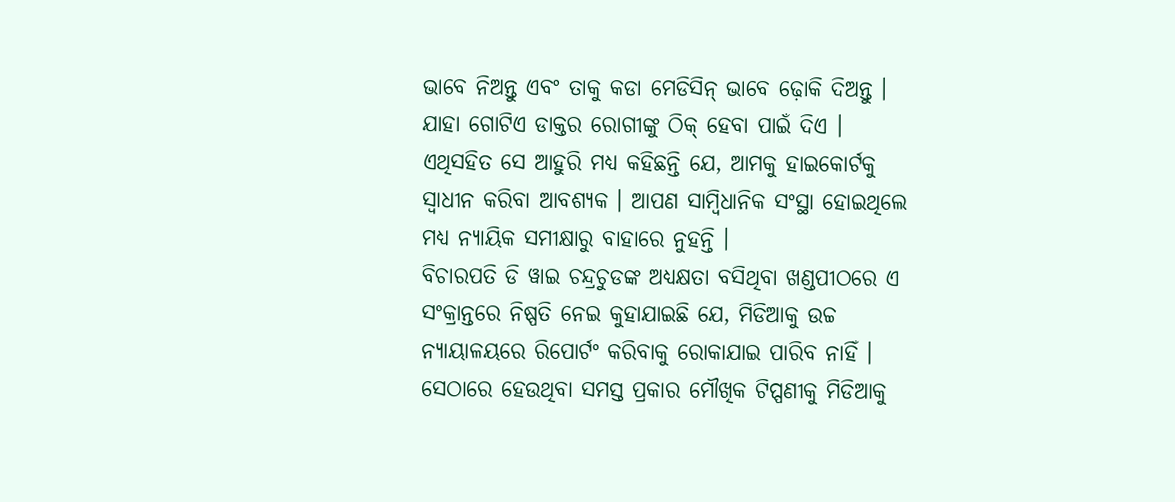ଭାବେ ନିଅନ୍ତୁ ଏବଂ ତାକୁ କଡା ମେଡିସିନ୍ ଭାବେ ଢ଼ୋକି ଦିଅନ୍ତୁ । ଯାହା ଗୋଟିଏ ଡାକ୍ତର ରୋଗୀଙ୍କୁ ଠିକ୍ ହେବା ପାଇଁ ଦିଏ । ଏଥିସହିତ ସେ ଆହୁରି ମଧ୍ୟ କହିଛନ୍ତି ଯେ, ଆମକୁ ହାଇକୋର୍ଟକୁ ସ୍ୱାଧୀନ କରିବା ଆବଶ୍ୟକ । ଆପଣ ସାମ୍ବିଧାନିକ ସଂସ୍ଥା ହୋଇଥିଲେ ମଧ୍ୟ ନ୍ୟାୟିକ ସମୀକ୍ଷାରୁ ବାହାରେ ନୁହନ୍ତି ।
ବିଚାରପତି ଡି ୱାଇ ଚନ୍ଦ୍ରଚୁଡଙ୍କ ଅଧ୍ୟକ୍ଷତା ବସିଥିବା ଖଣ୍ଡପୀଠରେ ଏ ସଂକ୍ରାନ୍ତରେ ନିଷ୍ପତି ନେଇ କୁହାଯାଇଛି ଯେ, ମିଡିଆକୁ ଉଚ୍ଚ ନ୍ୟାୟାଳୟରେ ରିପୋର୍ଟଂ କରିବାକୁ ରୋକାଯାଇ ପାରିବ ନାହିଁ । ସେଠାରେ ହେଉଥିବା ସମସ୍ତ ପ୍ରକାର ମୌଖିକ ଟିପ୍ପଣୀକୁ ମିଡିଆକୁ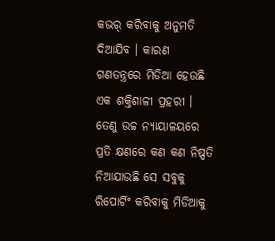କଭର୍ କରିବାକୁ ଅନୁମତି ଦିଆଯିବ । କାରଣ ଗଣତନ୍ତ୍ରରେ ମିଡିଆ ହେଉଛି ଏକ ଶକ୍ତିଶାଳୀ ପ୍ରହରୀ । ତେଣୁ ଉଚ୍ଚ ନ୍ୟାୟାଳୟରେ ପ୍ରତି କ୍ଷଣରେ କଣ କଣ ନିଷ୍ପତି ନିଆଯାଉଛି ସେ ସବୁକୁ ରିପୋର୍ଟିଂ କରିବାକୁ ମିଡିଆକୁ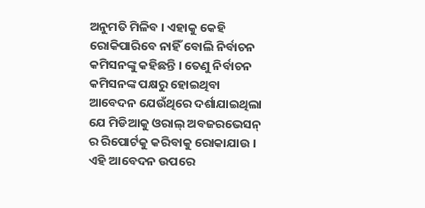ଅନୁମତି ମିଳିବ । ଏହାକୁ କେହି ରୋକିପାରିବେ ନାହିଁ ବୋଲି ନିର୍ବାଚନ କମିସନଙ୍କୁ କହିଛନ୍ତି । ତେଣୁ ନିର୍ବାଚନ କମିସନଙ୍କ ପକ୍ଷରୁ ହୋଇଥିବା ଆବେଦନ ଯେଉଁଥିରେ ଦର୍ଶାଯାଇଥିଲା ଯେ ମିଡିଆକୁ ଓରାଲ୍ ଅବଜରଭେସନ୍ ର ରିପୋର୍ଟକୁ କରିବାକୁ ରୋକାଯାଉ । ଏହି ଆବେଦନ ଉପରେ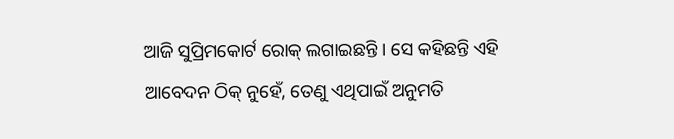ଆଜି ସୁପ୍ରିମକୋର୍ଟ ରୋକ୍ ଲଗାଇଛନ୍ତି । ସେ କହିଛନ୍ତି ଏହି ଆବେଦନ ଠିକ୍ ନୁହେଁ, ତେଣୁ ଏଥିପାଇଁ ଅନୁମତି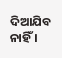ଦିଆଯିବ ନାହିଁ ।